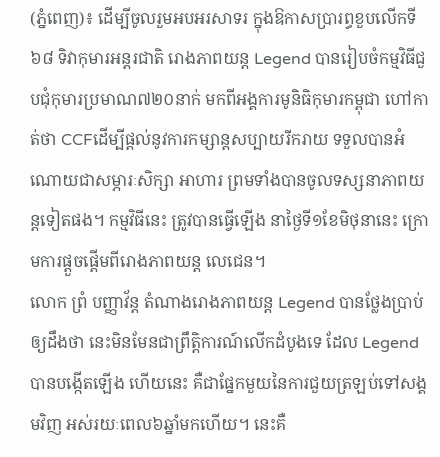(ភ្នំពេញ)៖ ដើម្បីចូលរួមអបអរសាទរ ក្នុងឱកាសប្រារព្ធខួបលើកទី៦៨ ទិវាកុមារអន្តរជាតិ រោងភាពយន្ត Legend បានរៀបចំកម្មវិធីជួបជុំកុមារប្រមាណ៧២០នាក់ មកពីអង្គការមូនិធិកុមារកម្ពុជា ហៅកាត់ថា CCFដើម្បីផ្ដល់នូវការកម្សាន្តសប្បាយរីករាយ ទទួលបានអំណោយជាសម្ភារៈសិក្សា អាហារ ព្រមទាំងបានចូលទស្សនាភាពយន្តទៀតផង។ កម្មវិធីនេះ ត្រូវបានធ្វើឡើង នាថ្ងៃទី១ខែមិថុនានេះ ក្រោមការផ្តួចផ្តើមពីរោងភាពយន្ត លេជេន។
លោក ព្រំ បញ្ញាវ័ន្ត តំណាងរោងភាពយន្ត Legend បានថ្លែងប្រាប់ឲ្យដឹងថា នេះមិនមែនជាព្រឹត្តិការណ៍លើកដំបូងទេ ដែល Legend បានបង្កើតឡើង ហើយនេះ គឺជាផ្នែកមួយនៃការជួយត្រឡប់ទៅសង្គមវិញ អស់រយៈពេល៦ឆ្នាំមកហើយ។ នេះគឺ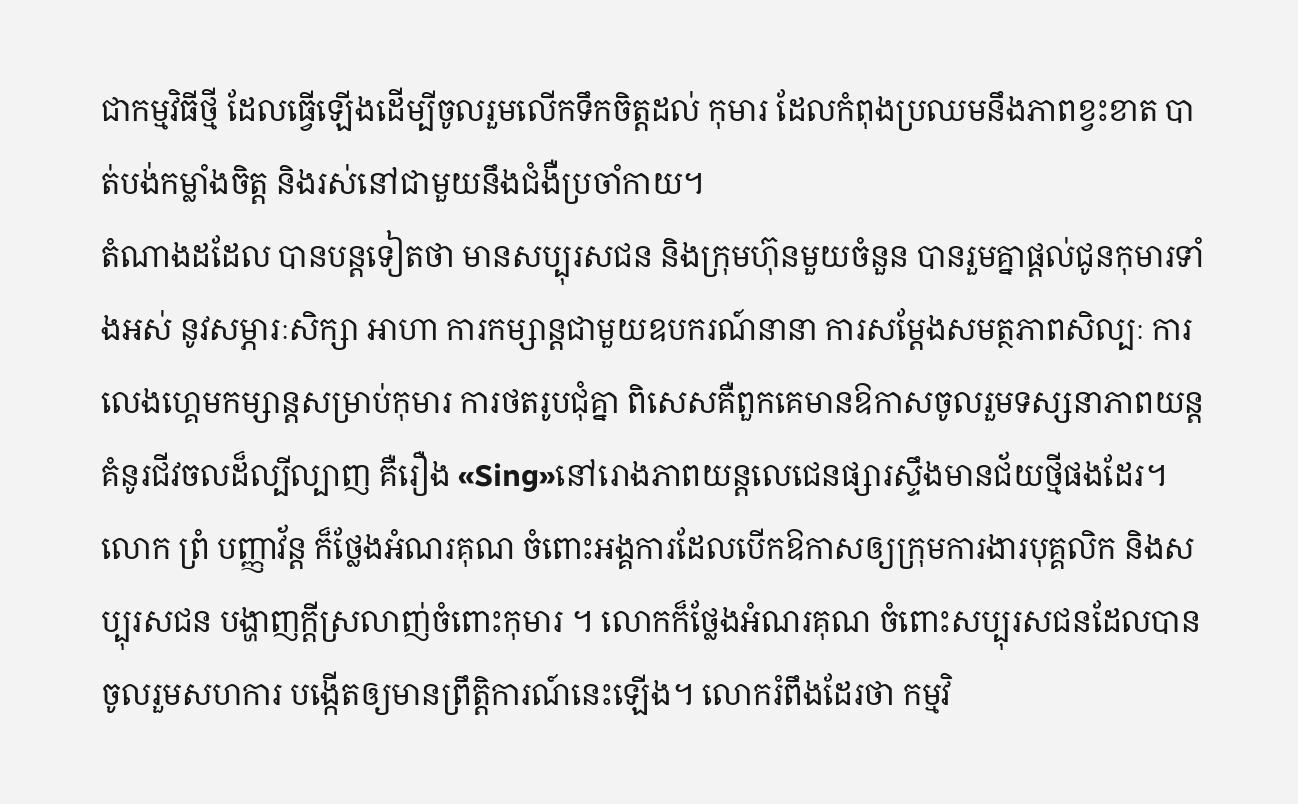ជាកម្មវិធីថ្មី ដែលធ្វើឡើងដើម្បីចូលរួមលើកទឹកចិត្តដល់ កុមារ ដែលកំពុងប្រឈមនឹងភាពខ្វះខាត បាត់បង់កម្លាំងចិត្ត និងរស់នៅជាមួយនឹងជំងឺប្រចាំកាយ។
តំណាងដដែល បានបន្តទៀតថា មានសប្បុរសជន និងក្រុមហ៊ុនមួយចំនួន បានរួមគ្នាផ្តល់ជូនកុមារទាំងអស់ នូវសម្ភារៈសិក្សា អាហា ការកម្សាន្តជាមួយឧបករណ៍នានា ការសម្តែងសមត្ថភាពសិល្បៈ ការលេងហ្គេមកម្សាន្តសម្រាប់កុមារ ការថតរូបជុំគ្នា ពិសេសគឺពួកគេមានឱកាសចូលរួមទស្សនាភាពយន្ត គំនូរជីវចលដ៏ល្បីល្បាញ គឺរឿង «Sing»នៅរោងភាពយន្តលេជេនផ្សារស្ទឹងមានជ័យថ្មីផងដែរ។
លោក ព្រំ បញ្ញាវ័ន្ត ក៏ថ្លែងអំណរគុណ ចំពោះអង្គការដែលបើកឱកាសឲ្យក្រុមការងារបុគ្គលិក និងសប្បុរសជន បង្ហាញក្តីស្រលាញ់ចំពោះកុមារ ។ លោកក៏ថ្លែងអំណរគុណ ចំពោះសប្បុរសជនដែលបានចូលរួមសហការ បង្កើតឲ្យមានព្រឹត្តិការណ៍នេះឡើង។ លោករំពឹងដែរថា កម្មវិ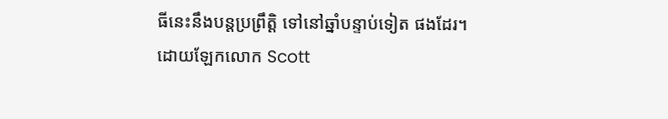ធីនេះនឹងបន្តប្រព្រឹត្តិ ទៅនៅឆ្នាំបន្ទាប់ទៀត ផងដែរ។
ដោយឡែកលោក Scott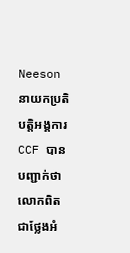Neeson នាយកប្រតិបត្តិអង្គការ CCF បានបញ្ជាក់ថា លោកពិតជាថ្លែងអំ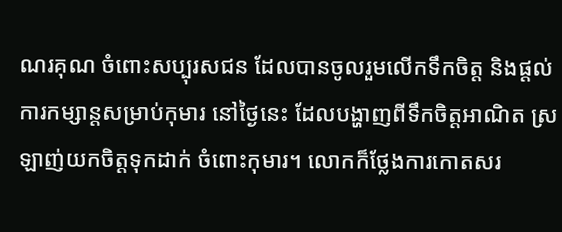ណរគុណ ចំពោះសប្បុរសជន ដែលបានចូលរួមលើកទឹកចិត្ត និងផ្តល់ការកម្សាន្តសម្រាប់កុមារ នៅថ្ងៃនេះ ដែលបង្ហាញពីទឹកចិត្តអាណិត ស្រឡាញ់យកចិត្តទុកដាក់ ចំពោះកុមារ។ លោកក៏ថ្លែងការកោតសរ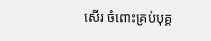សើរ ចំពោះគ្រប់បុគ្គ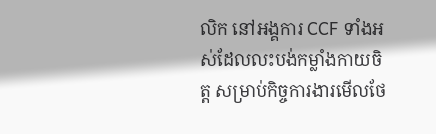លិក នៅអង្គការ CCF ទាំងអស់ដែលលះបង់កម្លាំងកាយចិត្ត សម្រាប់កិច្ចការងារមើលថែ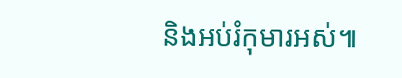និងអប់រំកុមារអស់៕